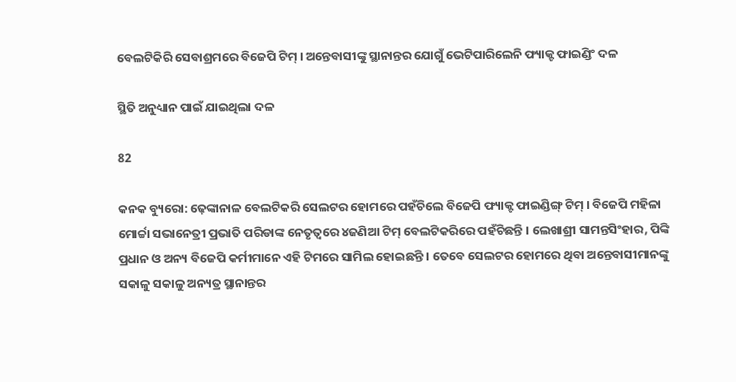ବେଲଟିକିରି ସେବାଶ୍ରମରେ ବିଜେପି ଟିମ୍ । ଅନ୍ତେବାସୀଙ୍କୁ ସ୍ଥାନାନ୍ତର ଯୋଗୁଁ ଭେଟିପାରିଲେନି ଫ୍ୟାକ୍ଟ ଫାଇଣ୍ଡିଂ ଦଳ

ସ୍ଥିତି ଅନୁଧ୍ୟାନ ପାଇଁ ଯାଇଥିଲା ଦଳ

82

କନକ ବ୍ୟୁରୋ: ଢ଼େଙ୍କାନାଳ ବେଲଟିକରି ସେଲଟର ହୋମରେ ପହଁଚିଲେ ବିଜେପି ଫ୍ୟାକ୍ଟ ଫାଇଣ୍ଡିଙ୍ଗ୍ ଟିମ୍ । ବିଜେପି ମହିଳା ମୋର୍ଚ୍ଚା ସଭାନେତ୍ରୀ ପ୍ରଭାତି ପରିଡାଙ୍କ ନେତୃତ୍ୱରେ ୪ଜଣିଆ ଟିମ୍ ବେଲଟିକରିରେ ପହଁଚିଛନ୍ତି । ଲେଖାଶ୍ରୀ ସାମନ୍ତସିଂହାର, ପିଙ୍କି ପ୍ରଧାନ ଓ ଅନ୍ୟ ବିଜେପି କର୍ମୀମାନେ ଏହି ଟିମରେ ସାମିଲ ହୋଇଛନ୍ତି । ତେବେ ସେଲଟର ହୋମରେ ଥିବା ଅନ୍ତେବାସୀମାନଙ୍କୁ ସକାଳୁ ସକାଳୁ ଅନ୍ୟତ୍ର ସ୍ଥାନାନ୍ତର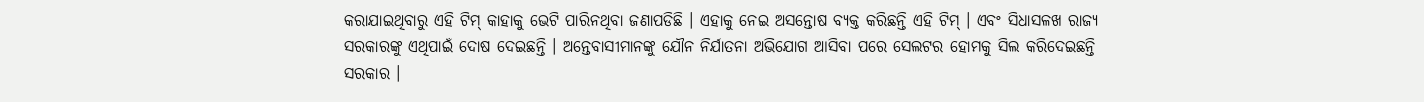କରାଯାଇଥିବାରୁ ଏହି ଟିମ୍ କାହାକୁ ଭେଟି ପାରିନଥିବା ଜଣାପଡିଛି । ଏହାକୁ ନେଇ ଅସନ୍ତୋଷ ବ୍ୟକ୍ତ କରିଛନ୍ତି ଏହି ଟିମ୍ । ଏବଂ ସିଧାସଳଖ ରାଜ୍ୟ ସରକାରଙ୍କୁ ଏଥିପାଇଁ ଦୋଷ ଦେଇଛନ୍ତି । ଅନ୍ତେବାସୀମାନଙ୍କୁ ଯୌନ ନିର୍ଯାତନା ଅଭିଯୋଗ ଆସିବା ପରେ ସେଲଟର ହୋମକୁ ସିଲ କରିଦେଇଛନ୍ତି ସରକାର ।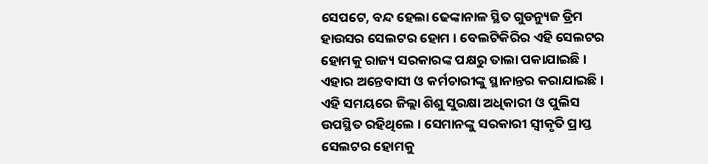ସେପଟେ, ବନ୍ଦ ହେଲା ଢେଙ୍କାନାଳ ସ୍ଥିତ ଗୁଡନ୍ୟୁଜ ଡ୍ରିମ ହାଉସର ସେଲଟର ହୋମ । ବେଲଟିକିରିର ଏହି ସେଲଟର ହୋମକୁ ରାଜ୍ୟ ସରକାରଙ୍କ ପକ୍ଷରୁ ତାଲା ପକାଯାଇଛି । ଏହାର ଅନ୍ତେବାସୀ ଓ କର୍ମଚାରୀଙ୍କୁ ସ୍ଥାନାନ୍ତର କରାଯାଇଛି । ଏହି ସମୟରେ ଜିଲ୍ଲା ଶିଶୁ ସୁରକ୍ଷା ଅଧିକାରୀ ଓ ପୁଲିସ ଉପସ୍ଥିତ ରହିଥିଲେ । ସେମାନଙ୍କୁ ସରକାରୀ ସ୍ୱୀକୃତି ପ୍ରାପ୍ତ ସେଲଟର ହୋମକୁ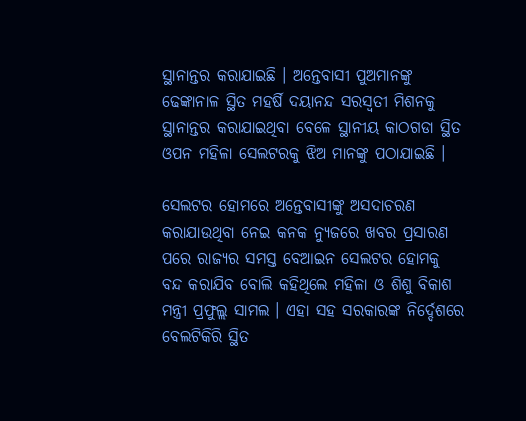ସ୍ଥାନାନ୍ତର କରାଯାଇଛି । ଅନ୍ତେବାସୀ ପୁଅମାନଙ୍କୁ ଢେଙ୍କାନାଳ ସ୍ଥିତ ମହର୍ଷି ଦୟାନନ୍ଦ ସରସ୍ୱତୀ ମିଶନକୁ ସ୍ଥାନାନ୍ତର କରାଯାଇଥିବା ବେଳେ ସ୍ଥାନୀୟ କାଠଗଡା ସ୍ଥିତ ଓପନ ମହିଳା ସେଲଟରକୁ ଝିଅ ମାନଙ୍କୁ ପଠାଯାଇଛି ।

ସେଲଟର ହୋମରେ ଅନ୍ତେବାସୀଙ୍କୁ ଅସଦାଚରଣ କରାଯାଉଥିବା ନେଇ କନକ ନ୍ୟୁଜରେ ଖବର ପ୍ରସାରଣ ପରେ ରାଜ୍ୟର ସମସ୍ତ ବେଆଇନ ସେଲଟର ହୋମକୁ ବନ୍ଦ କରାଯିବ ବୋଲି କହିଥିଲେ ମହିଳା ଓ ଶିଶୁ ବିକାଶ ମନ୍ତ୍ରୀ ପ୍ରଫୁଲ୍ଲ ସାମଲ । ଏହା ସହ ସରକାରଙ୍କ ନିର୍ଦ୍ଦେଶରେ ବେଲଟିକିରି ସ୍ଥିତ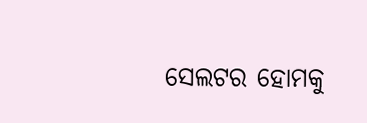ସେଲଟର ହୋମକୁ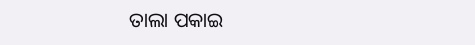ତାଲା ପକାଇ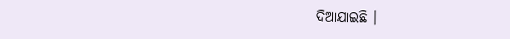ଦିଆଯାଇଛି ।